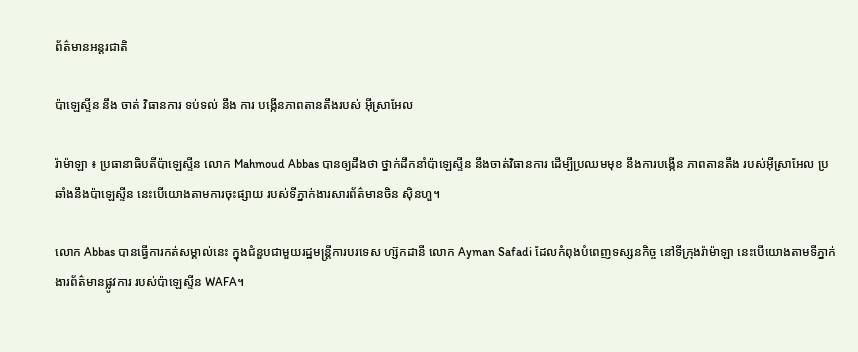ព័ត៌មានអន្តរជាតិ

ប៉ាឡេស្ទីន នឹង ចាត់ វិធានការ ទប់ទល់ នឹង ការ បង្កើនភាពតានតឹងរបស់ អ៊ីស្រាអែល

រ៉ាម៉ាឡា ៖ ប្រធានាធិបតីប៉ាឡេស្ទីន លោក Mahmoud Abbas បានឲ្យដឹងថា ថ្នាក់ដឹកនាំប៉ាឡេស្ទីន នឹងចាត់វិធានការ ដើម្បីប្រឈមមុខ នឹងការបង្កើន ភាពតានតឹង របស់អ៊ីស្រាអែល ប្រឆាំងនឹងប៉ាឡេស្ទីន នេះបើយោងតាមការចុះផ្សាយ របស់ទីភ្នាក់ងារសារព័ត៌មានចិន ស៊ិនហួ។

លោក Abbas បានធ្វើការកត់សម្គាល់នេះ ក្នុងជំនួបជាមួយរដ្ឋមន្ត្រីការបរទេស ហ្ស៊កដានី លោក Ayman Safadi ដែលកំពុងបំពេញទស្សនកិច្ច នៅទីក្រុងរ៉ាម៉ាឡា នេះបើយោងតាមទីភ្នាក់ងារព័ត៌មានផ្លូវការ របស់ប៉ាឡេស្ទីន WAFA។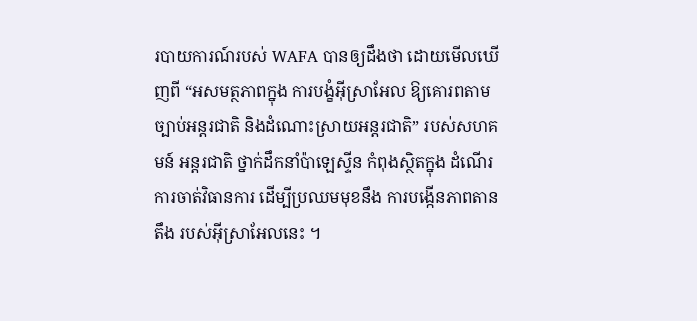របាយការណ៍របស់ WAFA បានឲ្យដឹងថា ដោយមើលឃើញពី “អសមត្ថភាពក្នុង ការបង្ខំអ៊ីស្រាអែល ឱ្យគោរពតាមច្បាប់អន្តរជាតិ និងដំណោះស្រាយអន្តរជាតិ” របស់សហគមន៍ អន្តរជាតិ ថ្នាក់ដឹកនាំប៉ាឡេស្ទីន កំពុងស្ថិតក្នុង ដំណើរការចាត់វិធានការ ដើម្បីប្រឈមមុខនឹង ការបង្កើនភាពតានតឹង របស់អ៊ីស្រាអែលនេះ ។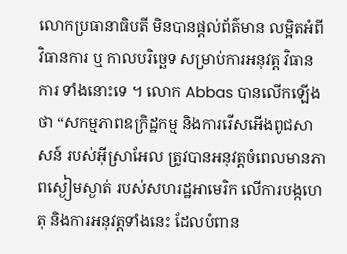លោកប្រធានាធិបតី មិនបានផ្តល់ព័ត៌មាន លម្អិតអំពីវិធានការ ឬ កាលបរិច្ឆេទ សម្រាប់ការអនុវត្ត វិធានការ ទាំងនោះទេ ។ លោក Abbas បានលើកឡើងថា “សកម្មភាពឧក្រិដ្ឋកម្ម និងការរើសអើងពូជសាសន៍ របស់អ៊ីស្រាអែល ត្រូវបានអនុវត្តចំពេលមានភាពស្ងៀមស្ងាត់ របស់សហរដ្ឋអាមេរិក លើការបង្កហេតុ និងការអនុវត្តទាំងនេះ ដែលបំពាន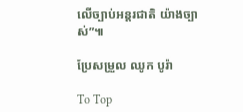លើច្បាប់អន្តរជាតិ យ៉ាងច្បាស់”៕

ប្រែសម្រួល ឈូក បូរ៉ា

To Top